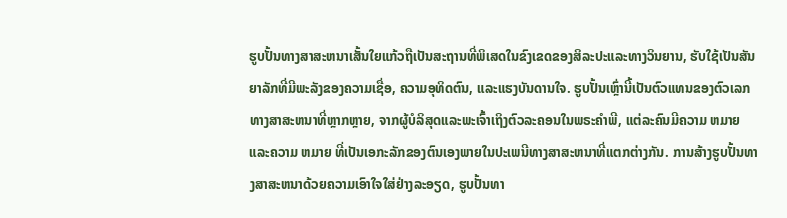ຮູບປັ້ນທາງສາສະຫນາເສັ້ນໃຍແກ້ວຖືເປັນສະຖານທີ່ພິເສດໃນຂົງເຂດຂອງສິລະປະແລະທາງວິນຍານ, ຮັບໃຊ້ເປັນສັນຍາລັກທີ່ມີພະລັງຂອງຄວາມເຊື່ອ, ຄວາມອຸທິດຕົນ, ແລະແຮງບັນດານໃຈ. ຮູບປັ້ນເຫຼົ່ານີ້ເປັນຕົວແທນຂອງຕົວເລກທາງສາສະຫນາທີ່ຫຼາກຫຼາຍ, ຈາກຜູ້ບໍລິສຸດແລະພະເຈົ້າເຖິງຕົວລະຄອນໃນພຣະຄໍາພີ, ແຕ່ລະຄົນມີຄວາມ ຫມາຍ ແລະຄວາມ ຫມາຍ ທີ່ເປັນເອກະລັກຂອງຕົນເອງພາຍໃນປະເພນີທາງສາສະຫນາທີ່ແຕກຕ່າງກັນ. ການສ້າງຮູບປັ້ນທາງສາສະຫນາດ້ວຍຄວາມເອົາໃຈໃສ່ຢ່າງລະອຽດ, ຮູບປັ້ນທາ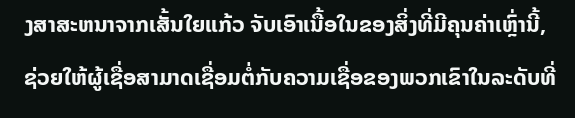ງສາສະຫນາຈາກເສັ້ນໃຍແກ້ວ ຈັບເອົາເນື້ອໃນຂອງສິ່ງທີ່ມີຄຸນຄ່າເຫຼົ່ານີ້, ຊ່ວຍໃຫ້ຜູ້ເຊື່ອສາມາດເຊື່ອມຕໍ່ກັບຄວາມເຊື່ອຂອງພວກເຂົາໃນລະດັບທີ່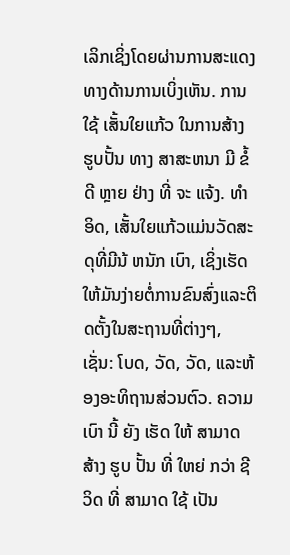ເລິກເຊິ່ງໂດຍຜ່ານການສະແດງທາງດ້ານການເບິ່ງເຫັນ. ການ ໃຊ້ ເສັ້ນໃຍແກ້ວ ໃນການສ້າງ ຮູບປັ້ນ ທາງ ສາສະຫນາ ມີ ຂໍ້ ດີ ຫຼາຍ ຢ່າງ ທີ່ ຈະ ແຈ້ງ. ທໍາອິດ, ເສັ້ນໃຍແກ້ວແມ່ນວັດສະດຸທີ່ມີນ້ ຫນັກ ເບົາ, ເຊິ່ງເຮັດໃຫ້ມັນງ່າຍຕໍ່ການຂົນສົ່ງແລະຕິດຕັ້ງໃນສະຖານທີ່ຕ່າງໆ, ເຊັ່ນ: ໂບດ, ວັດ, ວັດ, ແລະຫ້ອງອະທິຖານສ່ວນຕົວ. ຄວາມ ເບົາ ນີ້ ຍັງ ເຮັດ ໃຫ້ ສາມາດ ສ້າງ ຮູບ ປັ້ນ ທີ່ ໃຫຍ່ ກວ່າ ຊີວິດ ທີ່ ສາມາດ ໃຊ້ ເປັນ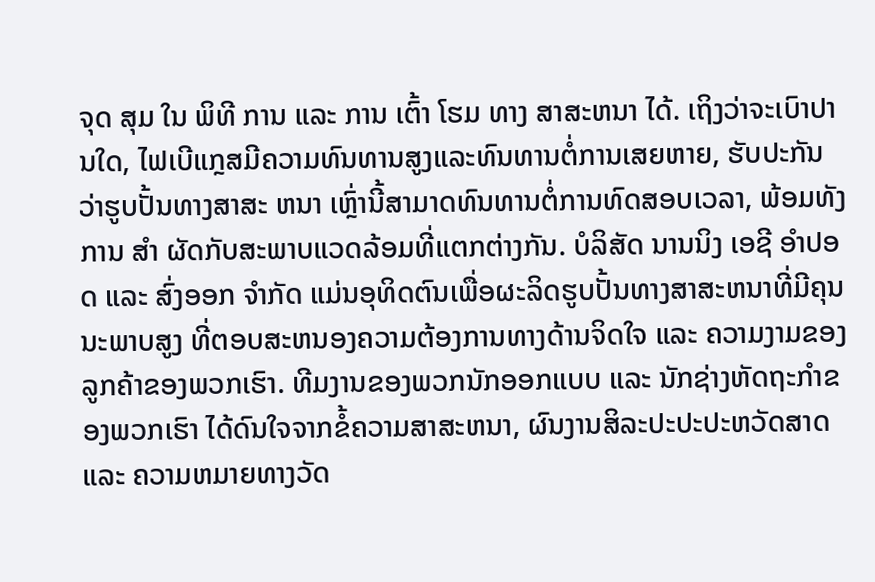ຈຸດ ສຸມ ໃນ ພິທີ ການ ແລະ ການ ເຕົ້າ ໂຮມ ທາງ ສາສະຫນາ ໄດ້. ເຖິງວ່າຈະເບົາປານໃດ, ໄຟເບີແກຼສມີຄວາມທົນທານສູງແລະທົນທານຕໍ່ການເສຍຫາຍ, ຮັບປະກັນວ່າຮູບປັ້ນທາງສາສະ ຫນາ ເຫຼົ່ານີ້ສາມາດທົນທານຕໍ່ການທົດສອບເວລາ, ພ້ອມທັງການ ສໍາ ຜັດກັບສະພາບແວດລ້ອມທີ່ແຕກຕ່າງກັນ. ບໍລິສັດ ນານນິງ ເອຊີ ອໍາປອດ ແລະ ສົ່ງອອກ ຈໍາກັດ ແມ່ນອຸທິດຕົນເພື່ອຜະລິດຮູບປັ້ນທາງສາສະຫນາທີ່ມີຄຸນນະພາບສູງ ທີ່ຕອບສະຫນອງຄວາມຕ້ອງການທາງດ້ານຈິດໃຈ ແລະ ຄວາມງາມຂອງລູກຄ້າຂອງພວກເຮົາ. ທີມງານຂອງພວກນັກອອກແບບ ແລະ ນັກຊ່າງຫັດຖະກໍາຂອງພວກເຮົາ ໄດ້ດົນໃຈຈາກຂໍ້ຄວາມສາສະຫນາ, ຜົນງານສິລະປະປະປະຫວັດສາດ ແລະ ຄວາມຫມາຍທາງວັດ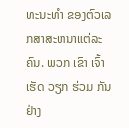ທະນະທໍາ ຂອງຕົວເລກສາສະຫນາແຕ່ລະຄົນ. ພວກ ເຂົາ ເຈົ້າ ເຮັດ ວຽກ ຮ່ວມ ກັນ ຢ່າງ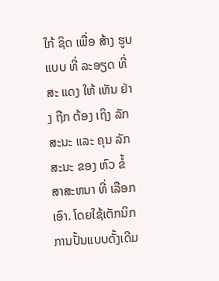ໃກ້ ຊິດ ເພື່ອ ສ້າງ ຮູບ ແບບ ທີ່ ລະອຽດ ທີ່ ສະ ແດງ ໃຫ້ ເຫັນ ຢ່າງ ຖືກ ຕ້ອງ ເຖິງ ລັກສະນະ ແລະ ຄຸນ ລັກສະນະ ຂອງ ຫົວ ຂໍ້ ສາສະຫນາ ທີ່ ເລືອກ ເອົາ. ໂດຍໃຊ້ເຕັກນິກການປັ້ນແບບດັ້ງເດີມ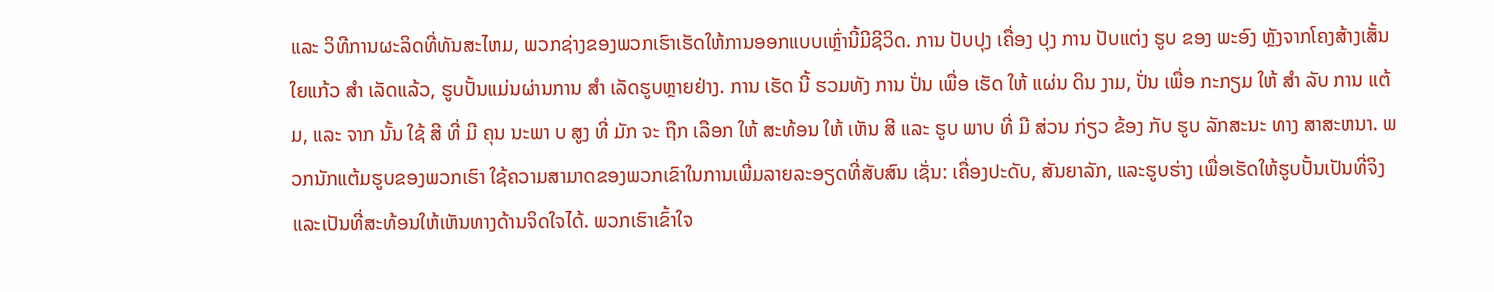ແລະ ວິທີການຜະລິດທີ່ທັນສະໄຫມ, ພວກຊ່າງຂອງພວກເຮົາເຮັດໃຫ້ການອອກແບບເຫຼົ່ານີ້ມີຊີວິດ. ການ ປັບປຸງ ເຄື່ອງ ປຸງ ການ ປັບແຕ່ງ ຮູບ ຂອງ ພະອົງ ຫຼັງຈາກໂຄງສ້າງເສັ້ນໃຍແກ້ວ ສໍາ ເລັດແລ້ວ, ຮູບປັ້ນແມ່ນຜ່ານການ ສໍາ ເລັດຮູບຫຼາຍຢ່າງ. ການ ເຮັດ ນີ້ ຮວມທັງ ການ ປັ່ນ ເພື່ອ ເຮັດ ໃຫ້ ແຜ່ນ ດິນ ງາມ, ປັ່ນ ເພື່ອ ກະກຽມ ໃຫ້ ສໍາ ລັບ ການ ແຕ້ມ, ແລະ ຈາກ ນັ້ນ ໃຊ້ ສີ ທີ່ ມີ ຄຸນ ນະພາ ບ ສູງ ທີ່ ມັກ ຈະ ຖືກ ເລືອກ ໃຫ້ ສະທ້ອນ ໃຫ້ ເຫັນ ສີ ແລະ ຮູບ ພາບ ທີ່ ມີ ສ່ວນ ກ່ຽວ ຂ້ອງ ກັບ ຮູບ ລັກສະນະ ທາງ ສາສະຫນາ. ພວກນັກແຕ້ມຮູບຂອງພວກເຮົາ ໃຊ້ຄວາມສາມາດຂອງພວກເຂົາໃນການເພີ່ມລາຍລະອຽດທີ່ສັບສົນ ເຊັ່ນ: ເຄື່ອງປະດັບ, ສັນຍາລັກ, ແລະຮູບຮ່າງ ເພື່ອເຮັດໃຫ້ຮູບປັ້ນເປັນທີ່ຈິງ ແລະເປັນທີ່ສະທ້ອນໃຫ້ເຫັນທາງດ້ານຈິດໃຈໄດ້. ພວກເຮົາເຂົ້າໃຈ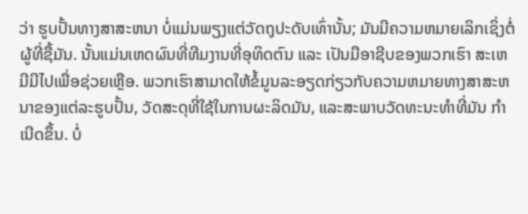ວ່າ ຮູບປັ້ນທາງສາສະຫນາ ບໍ່ແມ່ນພຽງແຕ່ວັດຖຸປະດັບເທົ່ານັ້ນ; ມັນມີຄວາມຫມາຍເລິກເຊິ່ງຕໍ່ຜູ້ທີ່ຊື້ມັນ. ນັ້ນແມ່ນເຫດຜົນທີ່ທີມງານທີ່ອຸທິດຕົນ ແລະ ເປັນມືອາຊີບຂອງພວກເຮົາ ສະເຫມີມີໄປເພື່ອຊ່ວຍເຫຼືອ. ພວກເຮົາສາມາດໃຫ້ຂໍ້ມູນລະອຽດກ່ຽວກັບຄວາມຫມາຍທາງສາສະຫນາຂອງແຕ່ລະຮູບປັ້ນ, ວັດສະດຸທີ່ໃຊ້ໃນການຜະລິດມັນ, ແລະສະພາບວັດທະນະທໍາທີ່ມັນ ກໍາ ເນີດຂຶ້ນ. ບໍ່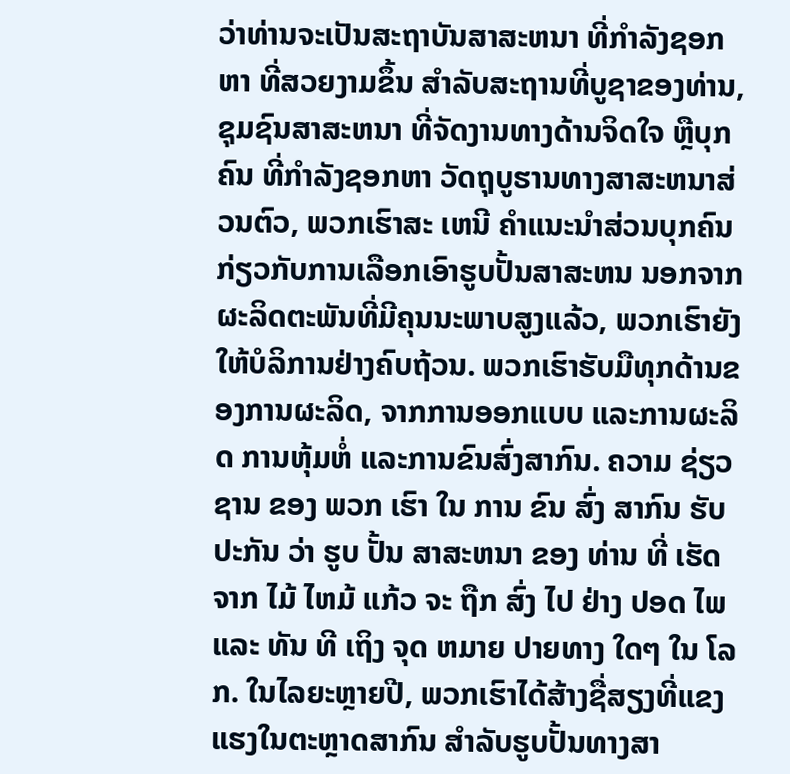ວ່າທ່ານຈະເປັນສະຖາບັນສາສະຫນາ ທີ່ກໍາລັງຊອກຫາ ທີ່ສວຍງາມຂຶ້ນ ສໍາລັບສະຖານທີ່ບູຊາຂອງທ່ານ, ຊຸມຊົນສາສະຫນາ ທີ່ຈັດງານທາງດ້ານຈິດໃຈ ຫຼືບຸກຄົນ ທີ່ກໍາລັງຊອກຫາ ວັດຖຸບູຮານທາງສາສະຫນາສ່ວນຕົວ, ພວກເຮົາສະ ເຫນີ ຄໍາແນະນໍາສ່ວນບຸກຄົນ ກ່ຽວກັບການເລືອກເອົາຮູບປັ້ນສາສະຫນ ນອກຈາກຜະລິດຕະພັນທີ່ມີຄຸນນະພາບສູງແລ້ວ, ພວກເຮົາຍັງໃຫ້ບໍລິການຢ່າງຄົບຖ້ວນ. ພວກເຮົາຮັບມືທຸກດ້ານຂອງການຜະລິດ, ຈາກການອອກແບບ ແລະການຜະລິດ ການຫຸ້ມຫໍ່ ແລະການຂົນສົ່ງສາກົນ. ຄວາມ ຊ່ຽວຊານ ຂອງ ພວກ ເຮົາ ໃນ ການ ຂົນ ສົ່ງ ສາກົນ ຮັບປະກັນ ວ່າ ຮູບ ປັ້ນ ສາສະຫນາ ຂອງ ທ່ານ ທີ່ ເຮັດ ຈາກ ໄມ້ ໄຫມ້ ແກ້ວ ຈະ ຖືກ ສົ່ງ ໄປ ຢ່າງ ປອດ ໄພ ແລະ ທັນ ທີ ເຖິງ ຈຸດ ຫມາຍ ປາຍທາງ ໃດໆ ໃນ ໂລກ. ໃນໄລຍະຫຼາຍປີ, ພວກເຮົາໄດ້ສ້າງຊື່ສຽງທີ່ແຂງແຮງໃນຕະຫຼາດສາກົນ ສໍາລັບຮູບປັ້ນທາງສາ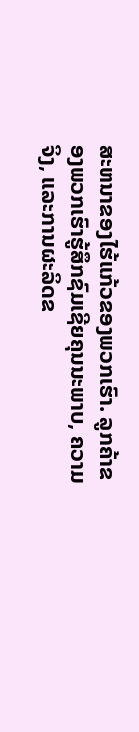ສະຫນາຂອງໄຮ້ແກ້ວຂອງພວກເຮົາ. ລູກຄ້າຂອງພວກເຮົາຮູ້ສຶກຊົມເຊີຍຄຸນນະພາບ, ຄວາມຈິງ, ແລະການຜະລິດຂ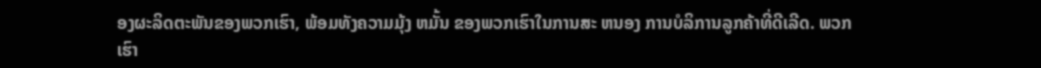ອງຜະລິດຕະພັນຂອງພວກເຮົາ, ພ້ອມທັງຄວາມມຸ້ງ ຫມັ້ນ ຂອງພວກເຮົາໃນການສະ ຫນອງ ການບໍລິການລູກຄ້າທີ່ດີເລີດ. ພວກເຮົາ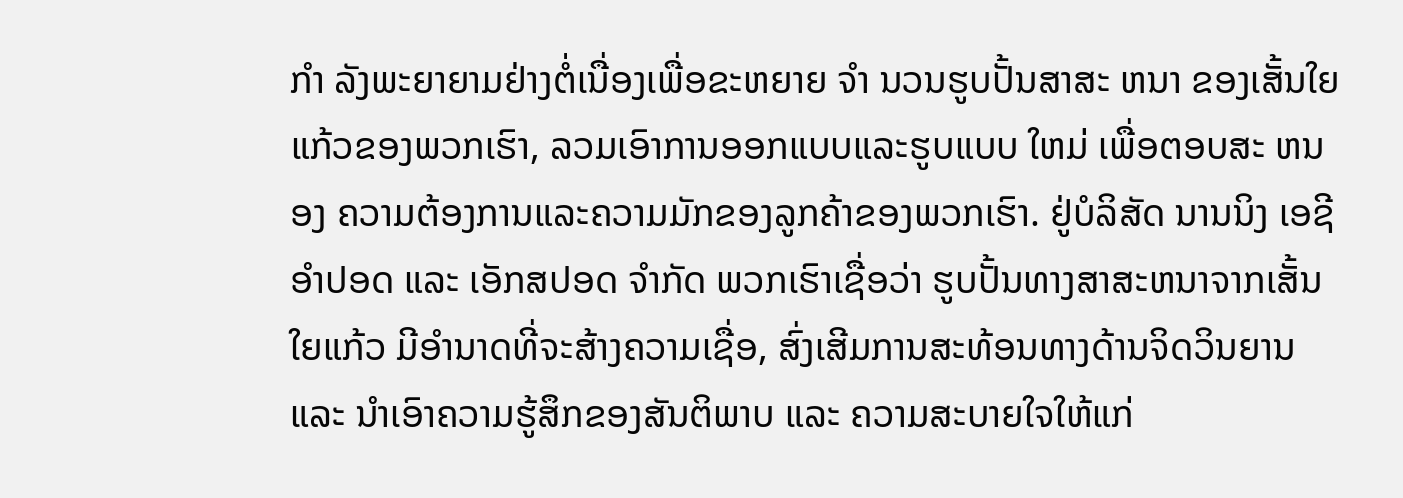ກໍາ ລັງພະຍາຍາມຢ່າງຕໍ່ເນື່ອງເພື່ອຂະຫຍາຍ ຈໍາ ນວນຮູບປັ້ນສາສະ ຫນາ ຂອງເສັ້ນໃຍແກ້ວຂອງພວກເຮົາ, ລວມເອົາການອອກແບບແລະຮູບແບບ ໃຫມ່ ເພື່ອຕອບສະ ຫນອງ ຄວາມຕ້ອງການແລະຄວາມມັກຂອງລູກຄ້າຂອງພວກເຮົາ. ຢູ່ບໍລິສັດ ນານນິງ ເອຊີ ອໍາປອດ ແລະ ເອັກສປອດ ຈໍາກັດ ພວກເຮົາເຊື່ອວ່າ ຮູບປັ້ນທາງສາສະຫນາຈາກເສັ້ນໃຍແກ້ວ ມີອໍານາດທີ່ຈະສ້າງຄວາມເຊື່ອ, ສົ່ງເສີມການສະທ້ອນທາງດ້ານຈິດວິນຍານ ແລະ ນໍາເອົາຄວາມຮູ້ສຶກຂອງສັນຕິພາບ ແລະ ຄວາມສະບາຍໃຈໃຫ້ແກ່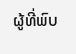ຜູ້ທີ່ພົບ